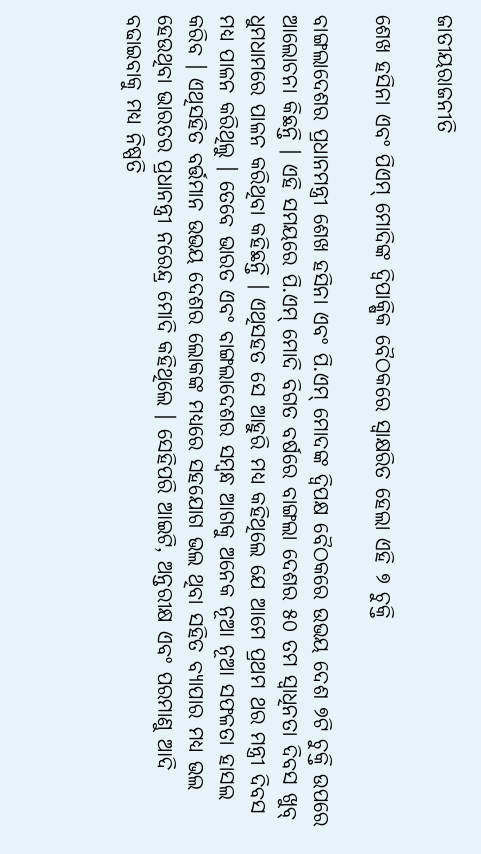ଜାତୀୟରାଜନୀତି

ଶେଖ ହସିନା ଏବଂ ପିଏମ୍ ମୋଦିଙ୍କ ଦ୍ୱିପାକ୍ଷିକ ବୈଠକରେ ସ୍ୱାକ୍ଷରିତ ହେଲା ଏହି ୭ ଚୁକ୍ତି

ବାଙ୍ଗଲାଦେଶର ପ୍ରଧାନମନ୍ତ୍ରୀ ଶେଖ ହସିନା ଏବଂ ପି.ଏମ୍ ମୋଦଙ୍କ ଦ୍ୱିପକ୍ଷ ବୈଠକରେ ଉଭୟ ଦେଶ ୭ଟି ଚୁକ୍ତି ଉପରେ ଆଲୋଚନା କିଛନ୍ତି । ଏହି ସମୟରେ ପି.ଏମ୍ ମୋଦି ବିଗତ ବର୍ଷରେ ବାଙ୍ଗଲା ଦେଶର ୫୦ ତମ ସ୍ୱାଧିନତା ଦିବସ ଖୁବ୍ ଧୁମଧାମରେ ପାଳନ କରିଥିବା କହିଛନ୍ତି । ଏଥିସହତ ସେ ଆହୁରି ମଧ୍ୟ କହିଥିଲେ ଯେ ଆମେ ପ୍ରଥମ ଥର ମନ୍ତ୍ରୀ ଦିବସ ମଧ୍ୟ ପାଳନ କରିଥିଲୁ । ତେବେ ଭାରତ ଏବଂ ବାଙ୍ଗଲାଦେଶର ସମ୍ବନ୍ଧ ଆଗକୁ ଅନେକ ନୂଆ ନୂଆ ସଫଳତା ହାସଲ କରିବ । ଏଥିସହିତ ବର୍ତ୍ତମାନ ଉଭୟ ଦେଶର ଲୋକଙ୍କ ମଧ୍ୟରେ ସହଯୋଗ ଭଲ ଥିବା ସହିତ ବ୍ୟାପାର ମଧ୍ୟ ଭଲ ହେଉଥିବା ଭାରତର ପ୍ରଧାନନ୍ତ୍ରୀ ନରେନ୍ଦ୍ର ମୋଦି କହିଥିଲେ । ସେହିପରି ଆଇଟି, ଅନ୍ତରୀକ୍ଷ ଏବଂ ପରମାଣୁ ଆଦି ବଢାଇବାକୁ ମଧ୍ୟ ନିଷ୍ପତି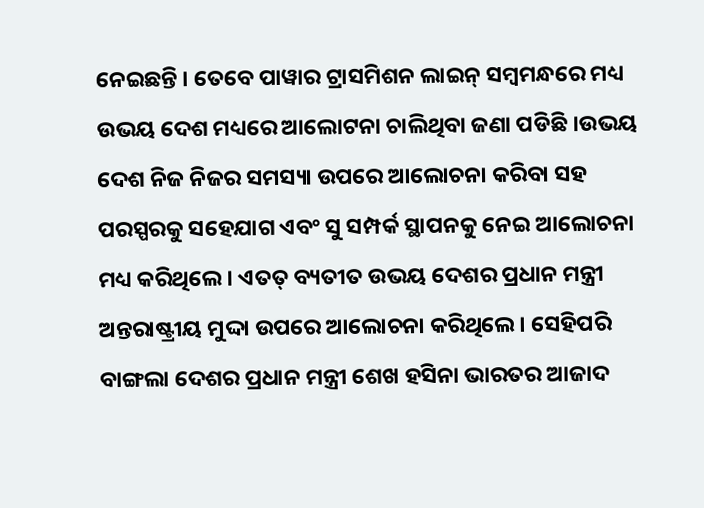ନେଇଛନ୍ତି । ତେବେ ପାୱାର ଟ୍ରାସମିଶନ ଲାଇନ୍ ସମ୍ବମନ୍ଧରେ ମଧ୍ୟ ଉଭୟ ଦେଶ ମଧ୍ୟରେ ଆଲୋଟନା ଚାଲିଥିବା ଜଣା ପଡିଛି ।ଉଭୟ ଦେଶ ନିଜ ନିଜର ସମସ୍ୟା ଉପରେ ଆଲୋଚନା କରିବା ସହ ପରସ୍ପରକୁ ସହେଯାଗ ଏବଂ ସୁ ସମ୍ପର୍କ ସ୍ଥାପନକୁ ନେଇ ଆଲୋଚନା ମଧ୍ୟ କରିଥିଲେ । ଏତତ୍ ବ୍ୟତୀତ ଉଭୟ ଦେଶର ପ୍ରଧାନ ମନ୍ତ୍ରୀ ଅନ୍ତରାଷ୍ଟ୍ରୀୟ ମୁଦ୍ଦା ଉପରେ ଆଲୋଚନା କରିଥିଲେ । ସେହିପରି ବାଙ୍ଗଲା ଦେଶର ପ୍ରଧାନ ମନ୍ତ୍ରୀ ଶେଖ ହସିନା ଭାରତର ଆଜାଦ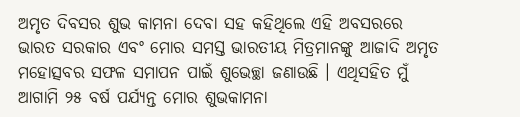ଅମୃତ ଦିବସର ଶୁଭ କାମନା ଦେବା ସହ କହିଥିଲେ ଏହି ଅବସରରେ ଭାରତ ସରକାର ଏବଂ ମୋର ସମସ୍ତ ଭାରତୀୟ ମିତ୍ରମାନଙ୍କୁ ଆଜାଦି ଅମୃତ ମହୋତ୍ସବର ସଫଳ ସମାପନ ପାଇଁ ଶୁଭେଚ୍ଛା ଜଣାଉଛି । ଏଥିସହିତ ମୁଁ ଆଗାମି ୨୫ ବର୍ଷ ପର୍ଯ୍ୟନ୍ତ ମୋର ଶୁଭକାମନା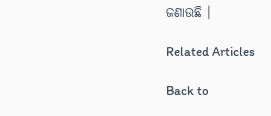ଜଣାଉଛି ।

Related Articles

Back to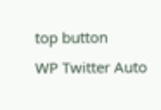top button
WP Twitter Auto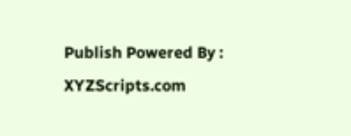Publish Powered By : XYZScripts.com